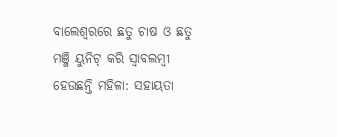ବାଲେଶ୍ୱରରେ ଛତୁ ଚାଷ ଓ ଛତୁ ମଞ୍ଜି ୟୁନିଟ୍ କରି ସ୍ୱାବଲମ୍ବୀ ହେଉଛନ୍ତି ମହିଳା: ସହାୟତା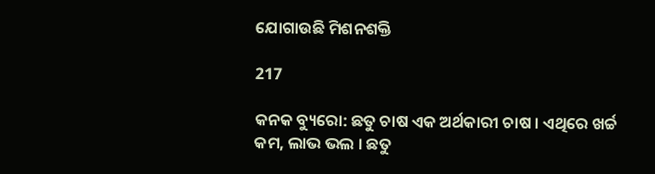ଯୋଗାଉଛି ମିଶନଶକ୍ତି

217

କନକ ବ୍ୟୁରୋ: ଛତୁ ଚାଷ ଏକ ଅର୍ଥକାରୀ ଚାଷ । ଏଥିରେ ଖର୍ଚ୍ଚ କମ, ଲାଭ ଭଲ । ଛତୁ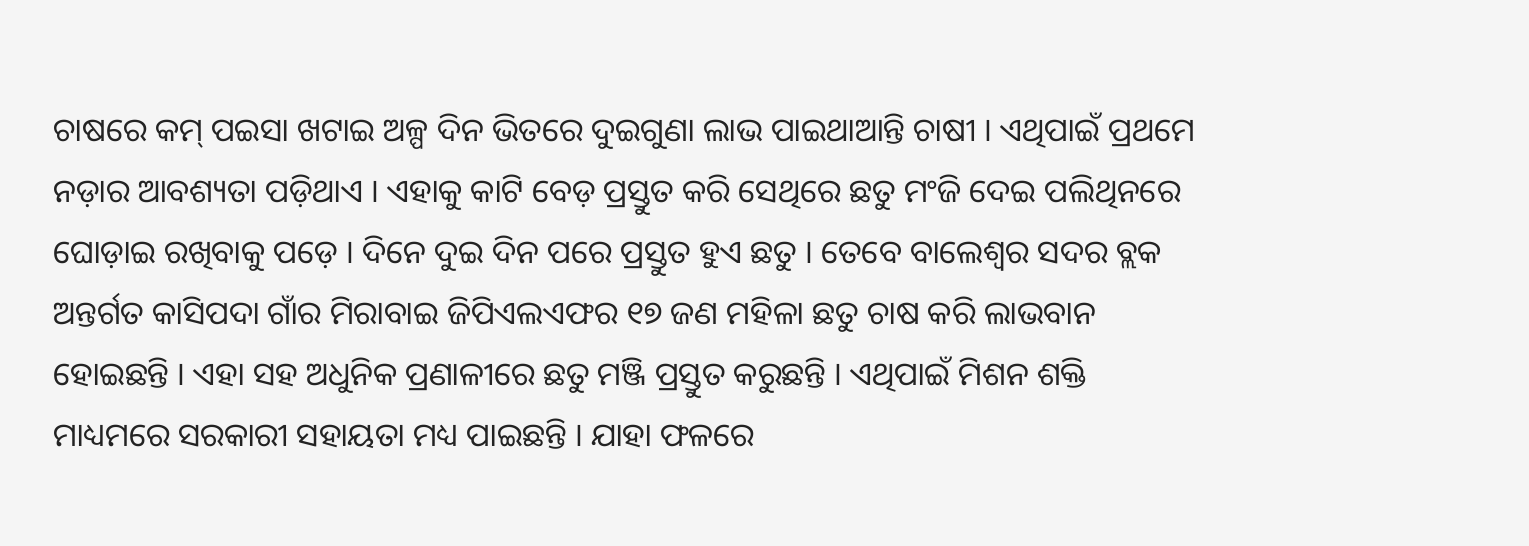ଚାଷରେ କମ୍ ପଇସା ଖଟାଇ ଅଳ୍ପ ଦିନ ଭିତରେ ଦୁଇଗୁଣା ଲାଭ ପାଇଥାଆନ୍ତି ଚାଷୀ । ଏଥିପାଇଁ ପ୍ରଥମେ ନଡ଼ାର ଆବଶ୍ୟତା ପଡ଼ିଥାଏ । ଏହାକୁ କାଟି ବେଡ଼ ପ୍ରସ୍ତୁତ କରି ସେଥିରେ ଛତୁ ମଂଜି ଦେଇ ପଲିଥିନରେ ଘୋଡ଼ାଇ ରଖିବାକୁ ପଡ଼େ । ଦିନେ ଦୁଇ ଦିନ ପରେ ପ୍ରସ୍ତୁତ ହୁଏ ଛତୁ । ତେବେ ବାଲେଶ୍ୱର ସଦର ବ୍ଲକ ଅନ୍ତର୍ଗତ କାସିପଦା ଗାଁର ମିରାବାଇ ଜିପିଏଲଏଫର ୧୭ ଜଣ ମହିଳା ଛତୁ ଚାଷ କରି ଲାଭବାନ ହୋଇଛନ୍ତି । ଏହା ସହ ଅଧୁନିକ ପ୍ରଣାଳୀରେ ଛତୁ ମଞ୍ଜି ପ୍ରସ୍ତୁତ କରୁଛନ୍ତି । ଏଥିପାଇଁ ମିଶନ ଶକ୍ତି ମାଧ୍ୟମରେ ସରକାରୀ ସହାୟତା ମଧ୍ୟ ପାଇଛନ୍ତି । ଯାହା ଫଳରେ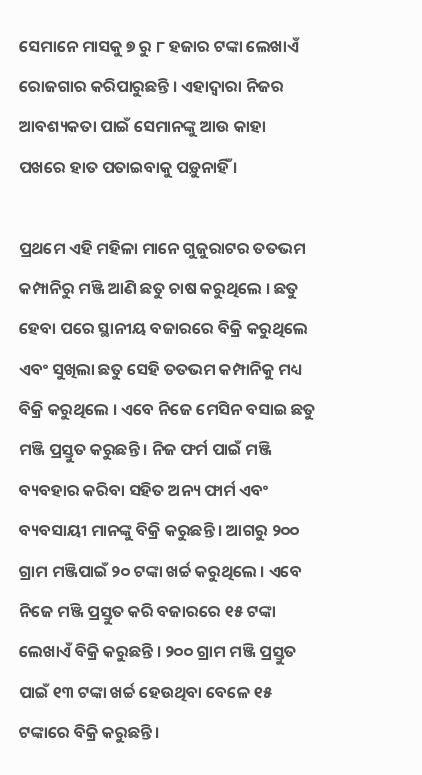ସେମାନେ ମାସକୁ ୭ ରୁ ୮ ହଜାର ଟଙ୍କା ଲେଖାଏଁ ରୋଜଗାର କରିପାରୁଛନ୍ତି । ଏହାଦ୍ୱାରା ନିଜର ଆବଶ୍ୟକତା ପାଇଁ ସେମାନଙ୍କୁ ଆଉ କାହା ପଖରେ ହାତ ପତାଇବାକୁ ପଡ଼ୁନାହିଁ ।

ପ୍ରଥମେ ଏହି ମହିଳା ମାନେ ଗୁଜୁରାଟର ତତଭମ କମ୍ପାନିରୁ ମଞ୍ଜି ଆଣି ଛତୁ ଚାଷ କରୁଥିଲେ । ଛତୁ ହେବା ପରେ ସ୍ଥାନୀୟ ବଜାରରେ ବିକ୍ରି କରୁଥିଲେ ଏବଂ ସୁଖିଲା ଛତୁ ସେହି ତତଭମ କମ୍ପାନିକୁ ମଧ୍ୟ ବିକ୍ରି କରୁଥିଲେ । ଏବେ ନିଜେ ମେସିନ ବସାଇ ଛତୁ ମଞ୍ଜି ପ୍ରସ୍ତୁତ କରୁଛନ୍ତି । ନିଜ ଫର୍ମ ପାଇଁ ମଞ୍ଜି ବ୍ୟବହାର କରିବା ସହିତ ଅନ୍ୟ ଫାର୍ମ ଏବଂ ବ୍ୟବସାୟୀ ମାନଙ୍କୁ ବିକ୍ରି କରୁଛନ୍ତି । ଆଗରୁ ୨୦୦ ଗ୍ରାମ ମଞ୍ଜିପାଇଁ ୨୦ ଟଙ୍କା ଖର୍ଚ୍ଚ କରୁଥିଲେ । ଏବେ ନିଜେ ମଞ୍ଜି ପ୍ରସ୍ତୁତ କରି ବଜାରରେ ୧୫ ଟଙ୍କା ଲେଖାଏଁ ବିକ୍ରି କରୁଛନ୍ତି । ୨୦୦ ଗ୍ରାମ ମଞ୍ଜି ପ୍ରସ୍ତୁତ ପାଇଁ ୧୩ ଟଙ୍କା ଖର୍ଚ୍ଚ ହେଉଥିବା ବେଳେ ୧୫ ଟଙ୍କାରେ ବିକ୍ରି କରୁଛନ୍ତି ।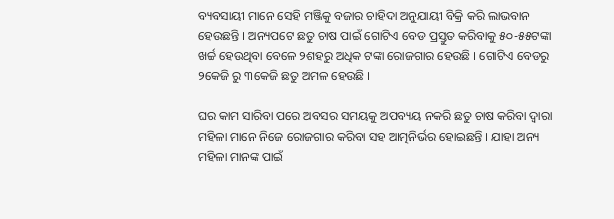ବ୍ୟବସାୟୀ ମାନେ ସେହି ମଞ୍ଜିକୁ ବଜାର ଚାହିଦା ଅନୁଯାୟୀ ବିକ୍ରି କରି ଲାଭବାନ ହେଉଛନ୍ତି । ଅନ୍ୟପଟେ ଛତୁ ଚାଷ ପାଇଁ ଗୋଟିଏ ବେଡ ପ୍ରସ୍ତୁତ କରିବାକୁ ୫୦-୫୫ଟଙ୍କା ଖର୍ଚ୍ଚ ହେଉଥିବା ବେଳେ ୨ଶହରୁ ଅଧିକ ଟଙ୍କା ରୋଜଗାର ହେଉଛି । ଗୋଟିଏ ବେଡରୁ ୨କେଜି ରୁ ୩କେଜି ଛତୁ ଅମଳ ହେଉଛି ।

ଘର କାମ ସାରିବା ପରେ ଅବସର ସମୟକୁ ଅପବ୍ୟୟ ନକରି ଛତୁ ଚାଷ କରିବା ଦ୍ୱାରା ମହିଳା ମାନେ ନିଜେ ରୋଜଗାର କରିବା ସହ ଆତ୍ମନିର୍ଭର ହୋଇଛନ୍ତି । ଯାହା ଅନ୍ୟ ମହିଳା ମାନଙ୍କ ପାଇଁ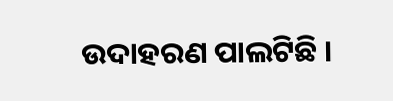ଉଦାହରଣ ପାଲଟିଛି ।